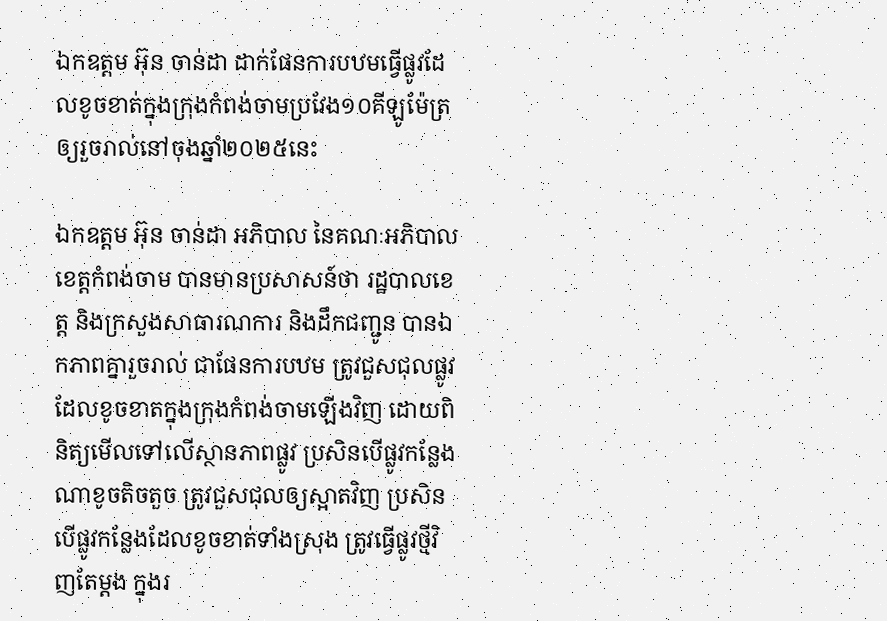ឯកឧត្តម អ៊ុន ចាន់ដា ដាក់ផែនការបឋមធ្វើផ្លូវដែលខូចខាត់ក្នុងក្រុងកំពង់ចាមប្រវែង១០គីឡូម៉ែត្រ ឲ្យរួចរាល់នៅចុងឆ្នាំ២០២៥នេះ

ឯកឧត្តម អ៊ុន ចាន់ដា អភិបាល នៃគណៈអភិបាលខេត្តកំពង់ចាម បានមានប្រសាសន៍ថា រដ្ឋបាលខេត្ត និងក្រសួងសាធារណការ និងដឹកជញ្ជូន បានឯកភាពគ្នារួចរាល់ ជាផែនការបឋម ត្រូវជួសជុលផ្លូវដែលខូចខាតក្នុងក្រុងកំពង់ចាមឡើងវិញ ដោយពិនិត្យមើលទៅលើស្ថានភាពផ្លូវ ប្រសិនបើផ្លូវកន្លែងណាខូចតិចតួច ត្រូវជួសជុលឲ្យស្អាតវិញ ប្រសិនបើផ្លូវកន្លែងដែលខូចខាត់ទាំងស្រុង ត្រូវធ្វើផ្លូវថ្មីវិញតែម្ដង ក្នុងរ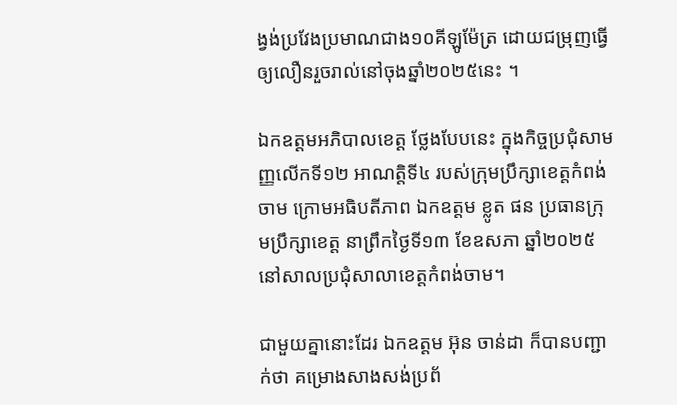ង្វង់ប្រវែងប្រមាណជាង១០គីឡូម៉ែត្រ ដោយជម្រុញធ្វើឲ្យលឿនរួចរាល់នៅចុងឆ្នាំ២០២៥នេះ ។

ឯកឧត្តមអភិបាលខេត្ត ថ្លែងបែបនេះ ក្នុងកិច្ចប្រជុំសាមញ្ញលើកទី១២ អាណត្តិទី៤ របស់ក្រុមប្រឹក្សាខេត្តកំពង់ចាម ក្រោមអធិបតីភាព ឯកឧត្តម ខ្លូត ផន ប្រធានក្រុមប្រឹក្សាខេត្ត នាព្រឹកថ្ងៃទី១៣ ខែឧសភា ឆ្នាំ២០២៥ នៅសាលប្រជុំសាលាខេត្តកំពង់ចាម។

ជាមួយគ្នានោះដែរ ឯកឧត្តម អ៊ុន ចាន់ដា ក៏បានបញ្ជាក់ថា គម្រោងសាងសង់ប្រព័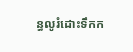ន្ធលូរំដោះទឹកក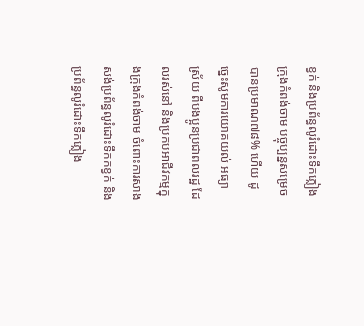ខ្វក់ និងប្រព័ន្ធលូរំដោះទឹកភ្លៀង ក្រុងកំពង់ចាម បច្ចុប្បន្នសម្រេចបានប្រមាណ៧៨% ហើយ ដូច្នេះសូមការយោគយល់ អធ្យាស្រ័យ ពីបងប្អូនប្រជាពលរដ្ឋ ដែលរស់នៅ និងប្រកបអាជីវកម្មក្នុងក្រុងកំពង់ចាម ចំពោះការសាងសង់ប្រព័ន្ធលូរំដោះទឹកកខ្វក់ និងប្រព័ន្ធលូរំដោះទឹកភ្លៀង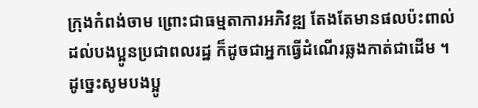ក្រុងកំពង់ចាម ព្រោះជាធម្មតាការអភិវឌ្ឍ តែងតែមានផលប៉ះពាល់ដល់បងប្អូនប្រជាពលរដ្ឋ ក៏ដូចជាអ្នកធ្វើដំណើរឆ្លងកាត់ជាដើម ។ ដូច្នេះសូមបងប្អូ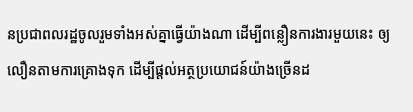នប្រជាពលរដ្ឋចូលរួមទាំងអស់គ្នាធ្វើយ៉ាងណា ដើម្បីពន្លឿនការងារមួយនេះ ឲ្យលឿនតាមការគ្រោងទុក ដើម្បីផ្តល់អត្ថប្រយោជន៍យ៉ាងច្រើនដ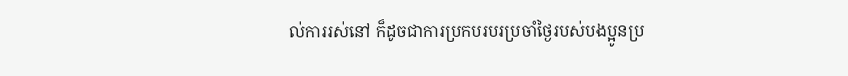ល់ការរស់នៅ ក៏ដូចជាការប្រកបរបរប្រចាំថ្ងៃរបស់បងប្អូនប្រ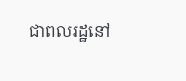ជាពលរដ្ឋនៅ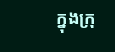ក្នុងក្រុ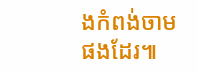ងកំពង់ចាម ផងដែរ៕